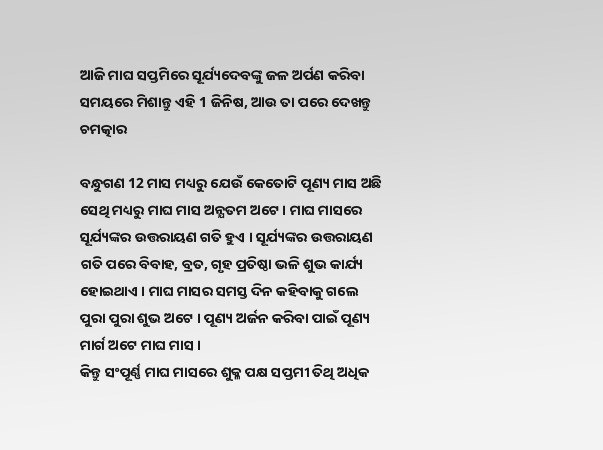ଆଜି ମାଘ ସପ୍ତମିରେ ସୂର୍ଯ୍ୟଦେବଙ୍କୁ ଜଳ ଅର୍ପଣ କରିବା ସମୟରେ ମିଶାନ୍ତୁ ଏହି 1 ଜିନିଷ, ଆଉ ତା ପରେ ଦେଖନ୍ତୁ ଚମତ୍କାର

ବନ୍ଧୁଗଣ 12 ମାସ ମଧ୍ୟରୁ ଯେଉଁ କେତୋଟି ପୂଣ୍ୟ ମାସ ଅଛି ସେଥି ମଧ୍ୟରୁ ମାଘ ମାସ ଅନ୍ଯତମ ଅଟେ । ମାଘ ମାସରେ ସୂର୍ଯ୍ୟଙ୍କର ଉତ୍ତରାୟଣ ଗତି ହୁଏ । ସୂର୍ଯ୍ୟଙ୍କର ଉତ୍ତରାୟଣ ଗତି ପରେ ବିବାହ, ବ୍ରତ, ଗୃହ ପ୍ରତିଷ୍ଠା ଭଳି ଶୁଭ କାର୍ଯ୍ୟ ହୋଇଥାଏ । ମାଘ ମାସର ସମସ୍ତ ଦିନ କହିବାକୁ ଗଲେ ପୁରା ପୁରା ଶୁଭ ଅଟେ । ପୂଣ୍ୟ ଅର୍ଜନ କରିବା ପାଇଁ ପୂଣ୍ୟ ମାର୍ଗ ଅଟେ ମାଘ ମାସ ।
କିନ୍ତୁ ସଂପୂର୍ଣ୍ଣ ମାଘ ମାସରେ ଶୁକ୍ଳ ପକ୍ଷ ସପ୍ତମୀ ତିଥି ଅଧିକ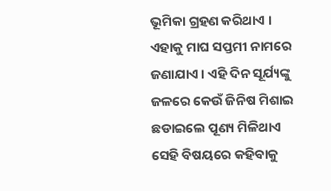ଭୂମିକା ଗ୍ରହଣ କରିଥାଏ । ଏହାକୁ ମାଘ ସପ୍ତମୀ ନାମରେ ଜଣାଯାଏ । ଏହି ଦିନ ସୂର୍ଯ୍ୟଙ୍କୁ ଜଳରେ କେଉଁ ଜିନିଷ ମିଶାଇ ଛଡାଇଲେ ପୂଣ୍ୟ ମିଳିଥାଏ ସେହି ବିଷୟରେ କହିବାକୁ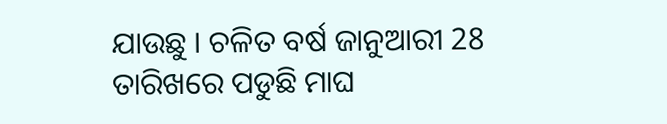ଯାଉଛୁ । ଚଳିତ ବର୍ଷ ଜାନୁଆରୀ 28 ତାରିଖରେ ପଡୁଛି ମାଘ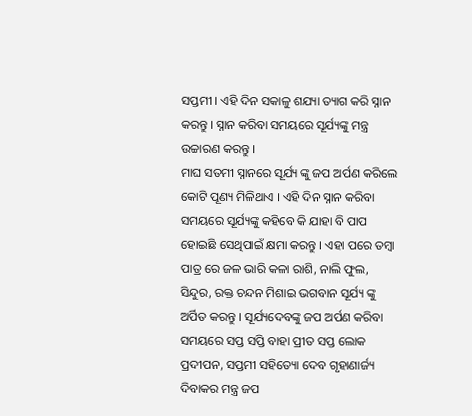ସପ୍ତମୀ । ଏହି ଦିନ ସକାଳୁ ଶଯ୍ୟା ତ୍ୟାଗ କରି ସ୍ନାନ କରନ୍ତୁ । ସ୍ନାନ କରିବା ସମୟରେ ସୂର୍ଯ୍ୟଙ୍କୁ ମନ୍ତ୍ର ଉଚ୍ଚାରଣ କରନ୍ତୁ ।
ମାଘ ସତମୀ ସ୍ନାନରେ ସୂର୍ଯ୍ୟ ଙ୍କୁ ଜପ ଅର୍ପଣ କରିଲେ କୋଟି ପୂଣ୍ୟ ମିଳିଥାଏ । ଏହି ଦିନ ସ୍ନାନ କରିବା ସମୟରେ ସୂର୍ଯ୍ୟଙ୍କୁ କହିବେ କି ଯାହା ବି ପାପ ହୋଇଛି ସେଥିପାଇଁ କ୍ଷମା କରନ୍ତୁ । ଏହା ପରେ ତମ୍ବା ପାତ୍ର ରେ ଜଳ ଭାରି କଳା ରାଶି, ନାଲି ଫୁଲ, ସିନ୍ଦୁର, ରକ୍ତ ଚନ୍ଦନ ମିଶାଇ ଭଗବାନ ସୂର୍ଯ୍ୟ ଙ୍କୁ ଅର୍ପିତ କରନ୍ତୁ । ସୂର୍ଯ୍ୟଦେବଙ୍କୁ ଜପ ଅର୍ପଣ କରିବା ସମୟରେ ସପ୍ତ ସପ୍ତି ବାହା ପ୍ରୀତ ସପ୍ତ ଲୋକ ପ୍ରଦୀପନ, ସପ୍ତମୀ ସହିତ୍ୟୋ ଦେବ ଗୃହାଣାର୍ଜ୍ୟ ଦିବାକର ମନ୍ତ୍ର ଜପ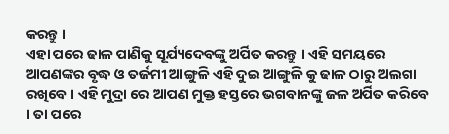କରନ୍ତୁ ।
ଏହା ପରେ ଢାଳ ପାଣିକୁ ସୂର୍ଯ୍ୟଦେବଙ୍କୁ ଅର୍ପିତ କରନ୍ତୁ । ଏହି ସମୟରେ ଆପଣଙ୍କର ବୃଦ୍ଧ ଓ ତର୍ଜମୀ ଆଙ୍ଗୁଳି ଏହି ଦୁଇ ଆଙ୍ଗୁଳି କୁ ଢାଳ ଠାରୁ ଅଲଗା ରଖିବେ । ଏହି ମୁଦ୍ରା ରେ ଆପଣ ମୁକ୍ତ ହସ୍ତରେ ଭଗବାନଙ୍କୁ ଜଳ ଅର୍ପିତ କରିବେ । ତା ପରେ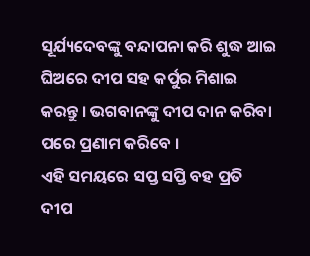ସୂର୍ଯ୍ୟଦେବଙ୍କୁ ବନ୍ଦାପନା କରି ଶୁଦ୍ଧ ଆଇ ଘିଅରେ ଦୀପ ସହ କର୍ପୁର ମିଶାଇ କରନ୍ତୁ । ଭଗବାନଙ୍କୁ ଦୀପ ଦାନ କରିବା ପରେ ପ୍ରଣାମ କରିବେ ।
ଏହି ସମୟରେ ସପ୍ତ ସପ୍ତି ବହ ପ୍ରତି ଦୀପ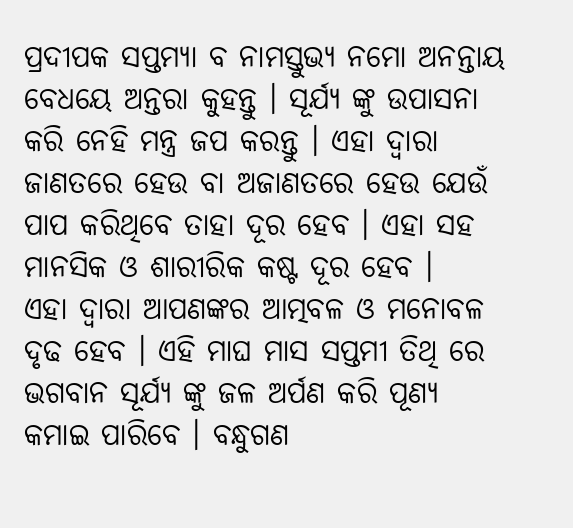ପ୍ରଦୀପକ ସପ୍ତମ୍ୟା ବ ନାମସ୍ତୁଭ୍ୟ ନମୋ ଅନନ୍ତାୟ ବେଧୟେ ଅନ୍ତରା କୁହନ୍ତୁ । ସୂର୍ଯ୍ୟ ଙ୍କୁ ଉପାସନା କରି ନେହି ମନ୍ତ୍ର ଜପ କରନ୍ତୁ । ଏହା ଦ୍ଵାରା ଜାଣତରେ ହେଉ ବା ଅଜାଣତରେ ହେଉ ଯେଉଁ ପାପ କରିଥିବେ ତାହା ଦୂର ହେବ । ଏହା ସହ ମାନସିକ ଓ ଶାରୀରିକ କଷ୍ଟ ଦୂର ହେବ ।
ଏହା ଦ୍ଵାରା ଆପଣଙ୍କର ଆତ୍ମବଳ ଓ ମନୋବଳ ଦୃଢ ହେବ । ଏହି ମାଘ ମାସ ସପ୍ତମୀ ତିଥି ରେ ଭଗବାନ ସୂର୍ଯ୍ୟ ଙ୍କୁ ଜଳ ଅର୍ପଣ କରି ପୂଣ୍ୟ କମାଇ ପାରିବେ । ବନ୍ଧୁଗଣ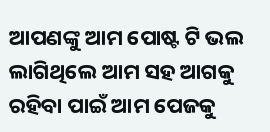ଆପଣଙ୍କୁ ଆମ ପୋଷ୍ଟ ଟି ଭଲ ଲାଗିଥିଲେ ଆମ ସହ ଆଗକୁ ରହିବା ପାଇଁ ଆମ ପେଜକୁ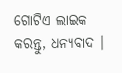ଗୋଟିଏ ଲାଇକ କରନ୍ତୁ, ଧନ୍ୟବାଦ ।